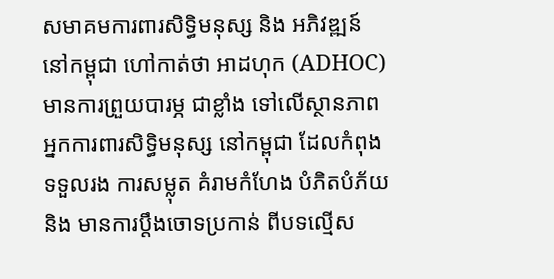សមាគមការពារសិទ្ធិមនុស្ស និង អភិវឌ្ឍន៍ នៅកម្ពុជា ហៅកាត់ថា អាដហុក (ADHOC) មានការព្រួយបារម្ភ ជាខ្លាំង ទៅលើស្ថានភាព អ្នកការពារសិទិ្ធមនុស្ស នៅកម្ពុជា ដែលកំពុងទទួលរង ការសម្លុត គំរាមកំហែង បំភិតបំភ័យ និង មានការប្តឹងចោទប្រកាន់ ពីបទល្មើស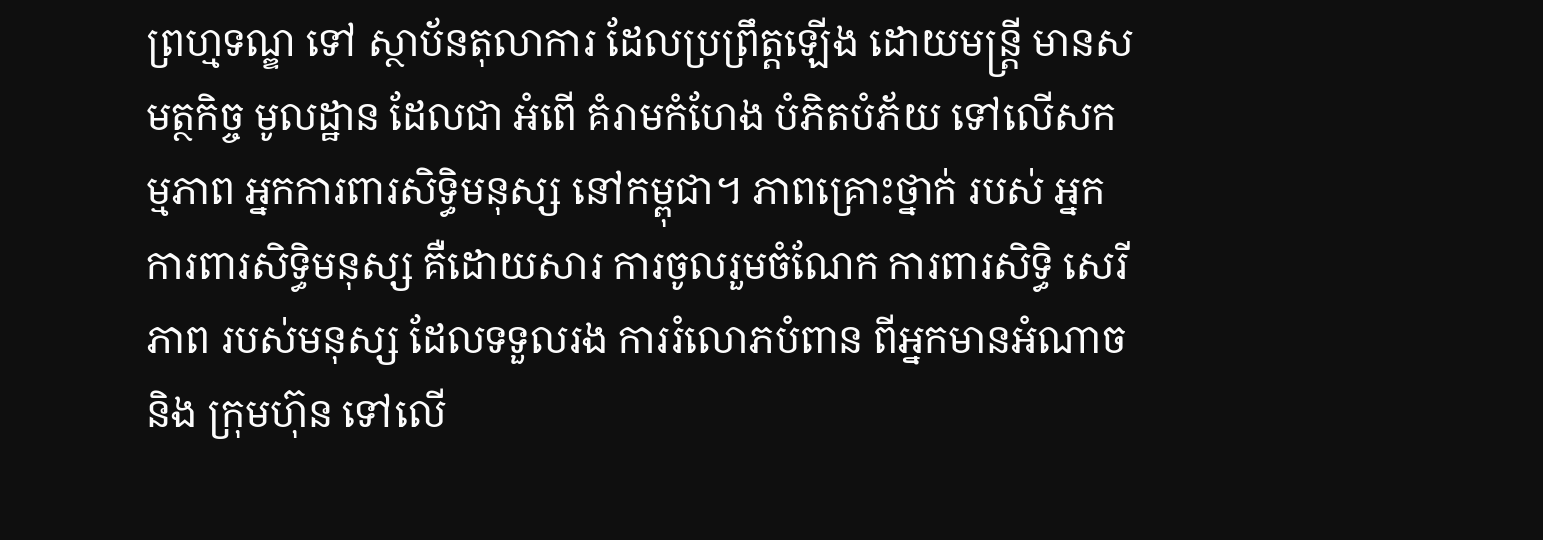ព្រហ្មទណ្ឌ ទៅ ស្ថាប័នតុលាការ ដែលប្រព្រឹត្តឡើង ដោយមន្រ្តី មានសមត្ថកិច្ច មូលដ្ឋាន ដែលជា អំពើ គំរាមកំហែង បំភិតបំភ័យ ទៅលើសកម្មភាព អ្នកការពារសិទិ្ធមនុស្ស នៅកម្ពុជា។ ភាពគ្រោះថ្នាក់ របស់ អ្នកការពារសិទិ្ធមនុស្ស គឺដោយសារ ការចូលរួមចំណែក ការពារសិទិ្ធ សេរីភាព របស់មនុស្ស ដែលទទួលរង ការរំលោភបំពាន ពីអ្នកមានអំណាច និង ក្រុមហ៊ុន ទៅលើ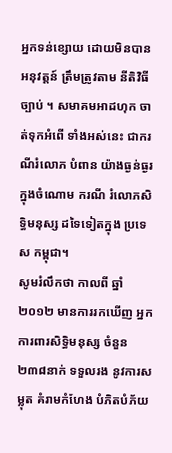អ្នកទន់ខ្សោយ ដោយមិនបាន អនុវត្តន៍ ត្រឹមត្រូវតាម នីតិវិធីច្បាប់ ។ សមាគមអាដហុក ចាត់ទុកអំពើ ទាំងអស់នេះ ជាករណីរំលោភ បំពាន យ៉ាងធ្ងន់ធ្ងរ ក្នុងចំណោម ករណី រំលោភសិទិ្ធមនុស្ស ដទៃទៀតក្នុង ប្រទេស កម្ពុជា។
សូមរំលឹកថា កាលពី ឆ្នាំ២០១២ មានការរកឃើញ អ្នកការពារសិទិ្ធមនុស្ស ចំនួន ២៣៨នាក់ ទទួលរង នូវការសម្លុត គំរាមកំហែង បំភិតបំភ័យ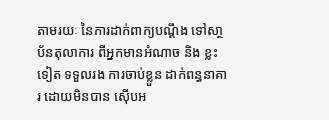តាមរយៈ នៃការដាក់ពាក្យបណ្តឹង ទៅសា្ថប័នតុលាការ ពីអ្នកមានអំណាច និង ខ្លះទៀត ទទួលរង ការចាប់ខ្លួន ដាក់ពន្ធនាគារ ដោយមិនបាន ស៊ើបអ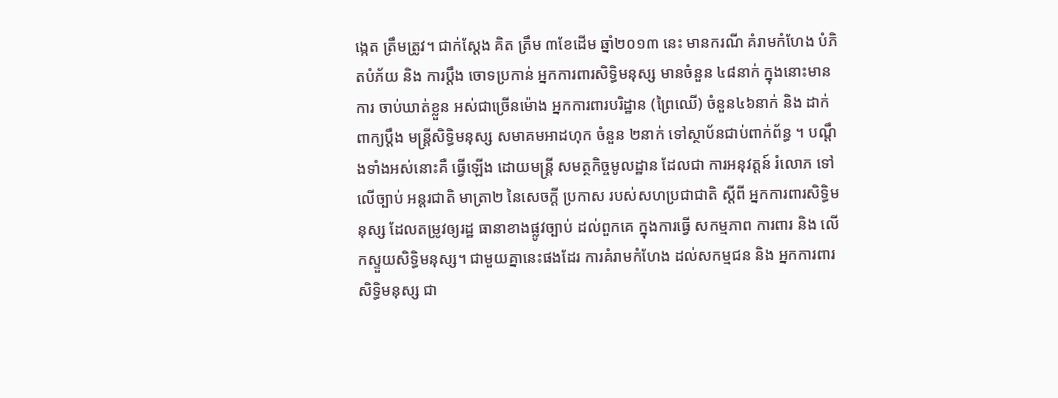ង្កេត ត្រឹមត្រូវ។ ជាក់ស្តែង គិត ត្រឹម ៣ខែដើម ឆ្នាំ២០១៣ នេះ មានករណី គំរាមកំហែង បំភិតបំភ័យ និង ការប្តឹង ចោទប្រកាន់ អ្នកការពារសិទ្ធិមនុស្ស មានចំនួន ៤៨នាក់ ក្នុងនោះមានការ ចាប់ឃាត់ខ្លួន អស់ជាច្រើនម៉ោង អ្នកការពារបរិដ្ឋាន (ព្រៃឈើ) ចំនួន៤៦នាក់ និង ដាក់ពាក្យប្តឹង មន្រ្តីសិទិ្ធមនុស្ស សមាគមអាដហុក ចំនួន ២នាក់ ទៅស្ថាប័នជាប់ពាក់ព័ន្ធ ។ បណ្តឹងទាំងអស់នោះគឺ ធ្វើឡើង ដោយមន្រ្តី សមត្ថកិច្ចមូលដ្ឋាន ដែលជា ការអនុវត្តន៍ រំលោភ ទៅលើច្បាប់ អន្តរជាតិ មាត្រា២ នៃសេចក្ដី ប្រកាស របស់សហប្រជាជាតិ ស្ដីពី អ្នកការពារសិទ្ធិមនុស្ស ដែលតម្រូវឲ្យរដ្ឋ ធានាខាងផ្លូវច្បាប់ ដល់ពួកគេ ក្នុងការធ្វើ សកម្មភាព ការពារ និង លើកស្ទួយសិទ្ធិមនុស្ស។ ជាមួយគ្នានេះផងដែរ ការគំរាមកំហែង ដល់សកម្មជន និង អ្នកការពារសិទ្ធិមនុស្ស ជា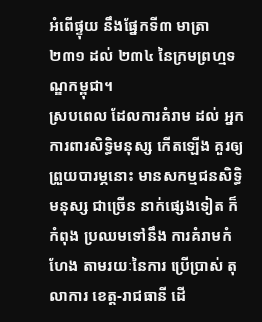អំពើផ្ទុយ នឹងផ្នែកទី៣ មាត្រា២៣១ ដល់ ២៣៤ នៃក្រមព្រហ្មទណ្ឌកម្ពុជា។
ស្របពេល ដែលការគំរាម ដល់ អ្នកការពារសិទ្ធិមនុស្ស កើតឡើង គួរឲ្យព្រួយបារម្ភនោះ មានសកម្មជនសិទ្ធិមនុស្ស ជាច្រើន នាក់ផ្សេងទៀត ក៏កំពុង ប្រឈមទៅនឹង ការគំរាមកំហែង តាមរយៈនៃការ ប្រើប្រាស់ តុលាការ ខេត្ត-រាជធានី ដើ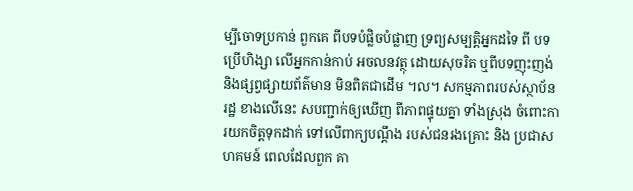ម្បីចោទប្រកាន់ ពួកគេ ពីបទបំផ្លិចបំផ្លាញ ទ្រព្យសម្បត្តិអ្នកដទៃ ពី បទប្រើហិង្សា លើអ្នកកាន់កាប់ អចលនវត្ថុ ដោយសុចរិត ឬពីបទញុះញង់ និងផ្សព្វផ្សាយព័ត៌មាន មិនពិតជាដើម ។ល។ សកម្មភាពរបស់ស្ថាប័នរដ្ឋ ខាងលើនេះ សបញ្ជាក់ឲ្យឃើញ ពីភាពផ្ទុយគ្នា ទាំងស្រុង ចំពោះការយកចិត្តទុកដាក់ ទៅលើពាក្យបណ្តឹង របស់ជនរងគ្រោះ និង ប្រជាសហគមន៍ ពេលដែលពួក គា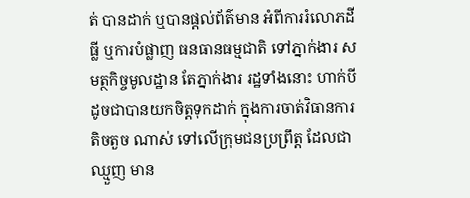ត់ បានដាក់ ឬបានផ្តល់ព័ត៌មាន អំពីការរំលោភដីធ្លី ឬការបំផ្លាញ ធនធានធម្មជាតិ ទៅភ្នាក់ងារ សមត្ថកិច្ចមូលដ្ឋាន តែភ្នាក់ងារ រដ្ឋទាំងនោះ ហាក់បីដូចជាបានយកចិត្តទុកដាក់ ក្នុងការចាត់វិធានការ តិចតួច ណាស់ ទៅលើក្រុមជនប្រព្រឹត្ត ដែលជាឈ្មួញ មាន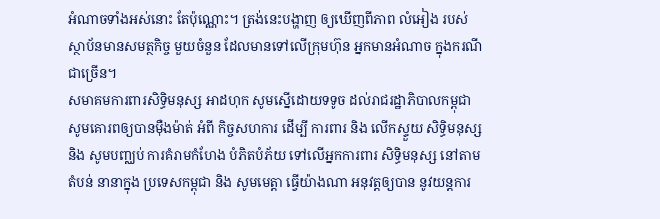អំណាចទាំងអស់នោះ តែប៉ុណ្ណោះ។ ត្រង់នេះបង្ហាញ ឲ្យឃើញពីភាព លំអៀង របស់ ស្ថាប័នមានសមត្ថកិច្ច មួយចំនួន ដែលមានទៅលើក្រុមហ៊ុន អ្នកមានអំណាច ក្នុងករណី ជាច្រើន។
សមាគមការពារសិទ្ធិមនុស្ស អាដហុក សូមស្នើដោយទទូច ដល់រាជរដ្ឋាភិបាលកម្ពុជា សូមគោរពឲ្យបានម៉ឺងម៉ាត់ អំពី កិច្ចសហការ ដើម្បី ការពារ និង លើកស្ទួយ សិទិ្ធមនុស្ស និង សូមបញ្ឈប់ ការគំរាមកំហែង បំភិតបំភ័យ ទៅលើអ្នកការពារ សិទិ្ធមនុស្ស នៅតាមតំបន់ នានាក្នុង ប្រទេសកម្ពុជា និង សូមមេត្តា ធ្វើយ៉ាងណា អនុវត្តឲ្យបាន នូវយន្តការ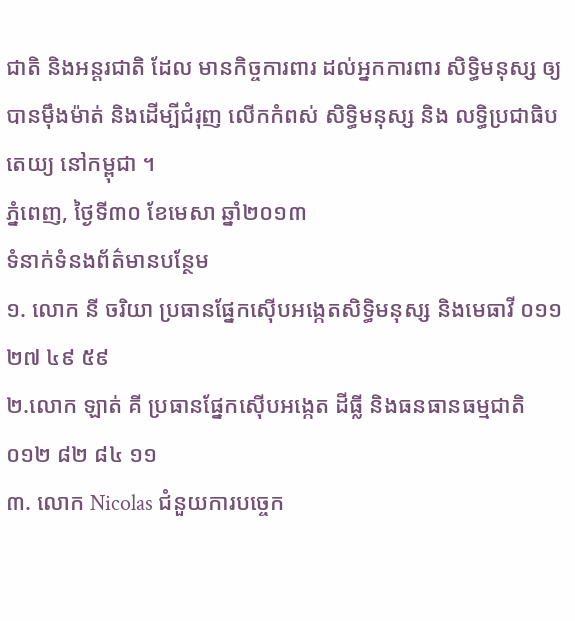ជាតិ និងអន្តរជាតិ ដែល មានកិច្ចការពារ ដល់អ្នកការពារ សិទ្ធិមនុស្ស ឲ្យបានម៉ឹងម៉ាត់ និងដើម្បីជំរុញ លើកកំពស់ សិទ្ធិមនុស្ស និង លទ្ធិប្រជាធិបតេយ្យ នៅកម្ពុជា ។
ភ្នំពេញ, ថ្ងៃទី៣០ ខែមេសា ឆ្នាំ២០១៣
ទំនាក់ទំនងព័ត៌មានបន្ថែម
១. លោក នី ចរិយា ប្រធានផ្នែកស៊ើបអង្កេតសិទ្ធិមនុស្ស និងមេធាវី ០១១ ២៧ ៤៩ ៥៩
២.លោក ឡាត់ គី ប្រធានផ្នែកស៊ើបអង្កេត ដីធ្លី និងធនធានធម្មជាតិ ០១២ ៨២ ៨៤ ១១
៣. លោក Nicolas ជំនួយការបច្ចេក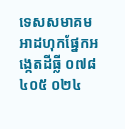ទេសសមាគមអាដហុកផ្នែកអង្កេតដីធ្លី ០៧៨ ៤០៥ ០២៤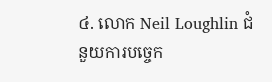៤. លោក Neil Loughlin ជំនួយការបច្ចេក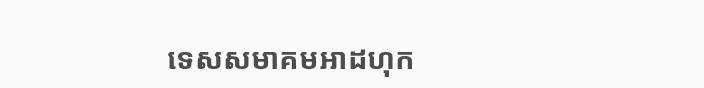ទេសសមាគមអាដហុក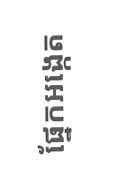ផ្នែកអង្កេត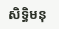សិទ្ធិមនុ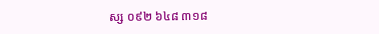ស្ស ០៩២ ៦៤៨ ៣១៨